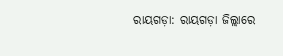ରାୟଗଡ଼ା: ରାୟଗଡ଼ା ଜିଲ୍ଲାରେ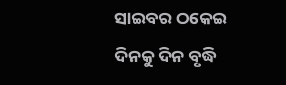ସାଇବର ଠକେଇ ଦିନକୁ ଦିନ ବୃଦ୍ଧି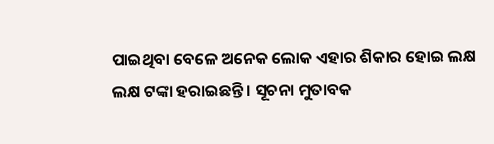ପାଇଥିବା ବେଳେ ଅନେକ ଲୋକ ଏହାର ଶିକାର ହୋଇ ଲକ୍ଷ ଲକ୍ଷ ଟଙ୍କା ହରାଇଛନ୍ତି । ସୂଚନା ମୁତାବକ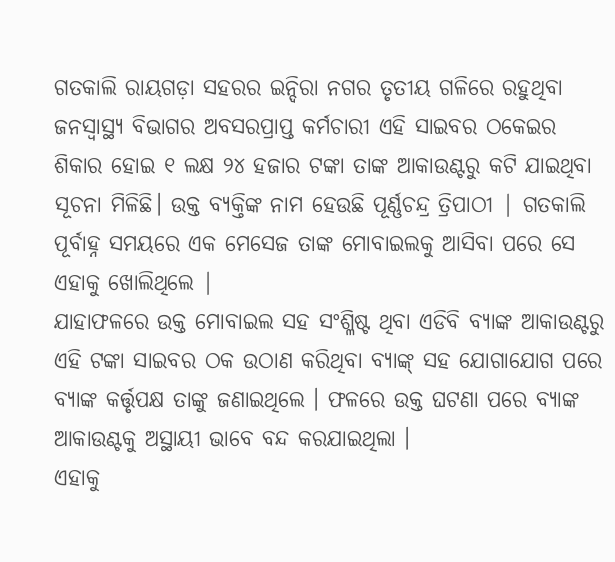ଗତକାଲି ରାୟଗଡ଼ା ସହରର ଇନ୍ଦିରା ନଗର ତୃତୀୟ ଗଳିରେ ରହୁଥିବା ଜନସ୍ବାସ୍ଥ୍ୟ ବିଭାଗର ଅବସରପ୍ରାପ୍ତ କର୍ମଚାରୀ ଏହି ସାଇବର ଠକେଇର ଶିକାର ହୋଇ ୧ ଲକ୍ଷ ୨୪ ହଜାର ଟଙ୍କା ତାଙ୍କ ଆକାଉଣ୍ଟରୁ କଟି ଯାଇଥିବା ସୂଚନା ମିଳିଛି। ଉକ୍ତ ବ୍ୟକ୍ତିଙ୍କ ନାମ ହେଉଛି ପୂର୍ଣ୍ଣଚନ୍ଦ୍ର ତ୍ରିପାଠୀ | ଗତକାଲି ପୂର୍ବାହ୍ନ ସମୟରେ ଏକ ମେସେଜ ତାଙ୍କ ମୋବାଇଲକୁ ଆସିବା ପରେ ସେ ଏହାକୁ ଖୋଲିଥିଲେ |
ଯାହାଫଳରେ ଉକ୍ତ ମୋବାଇଲ ସହ ସଂଶ୍ଳିଷ୍ଟ ଥିବା ଏଡିବି ବ୍ୟାଙ୍କ ଆକାଉଣ୍ଟରୁ ଏହି ଟଙ୍କା ସାଇବର ଠକ ଉଠାଣ କରିଥିବା ବ୍ୟାଙ୍କ୍ ସହ ଯୋଗାଯୋଗ ପରେ ବ୍ୟାଙ୍କ କର୍ତ୍ତୃପକ୍ଷ ତାଙ୍କୁ ଜଣାଇଥିଲେ । ଫଳରେ ଉକ୍ତ ଘଟଣା ପରେ ବ୍ୟାଙ୍କ ଆକାଉଣ୍ଟକୁ ଅସ୍ଥାୟୀ ଭାବେ ବନ୍ଦ କରଯାଇଥିଲା ।
ଏହାକୁ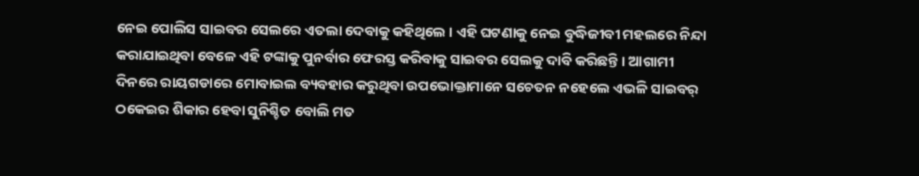ନେଇ ପୋଲିସ ସାଇବର ସେଲରେ ଏତଲା ଦେବାକୁ କହିଥିଲେ । ଏହି ଘଟଣାକୁ ନେଇ ବୁଦ୍ଧିଜୀବୀ ମହଲରେ ନିନ୍ଦା କରାଯାଇଥିବା ବେଳେ ଏହି ଟଙ୍କାକୁ ପୁନର୍ବାର ଫେରସ୍ତ କରିବାକୁ ସାଇବର ସେଲକୁ ଦାବି କରିଛନ୍ତି । ଆଗାମୀ ଦିନରେ ରାୟଗଡାରେ ମୋବାଇଲ ବ୍ୟବହାର କରୁଥିବା ଉପଭୋକ୍ତାମାନେ ସଚେତନ ନହେଲେ ଏଭଳି ସାଇବର୍ ଠକେଇର ଶିକାର ହେବା ସୁନିଶ୍ଚିତ ବୋଲି ମତ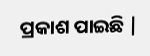ପ୍ରକାଶ ପାଇଛି |